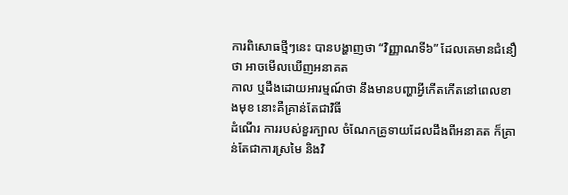ការពិសោធថ្មីៗនេះ បានបង្ហាញថា “វិញ្ញាណទី៦” ដែលគេមានជំនឿថា អាចមើលឃើញអនាគត
កាល ឬដឹងដោយអារម្មណ៍ថា នឹងមានបញ្ហាអ្វីកើតកើតនៅពេលខាងមុខ នោះគឺគ្រាន់តែជាវិធី
ដំណើរ ការរបស់ខួរក្បាល ចំណែកគ្រូទាយដែលដឹងពីអនាគត ក៏គ្រាន់តែជាការស្រមៃ និងវិ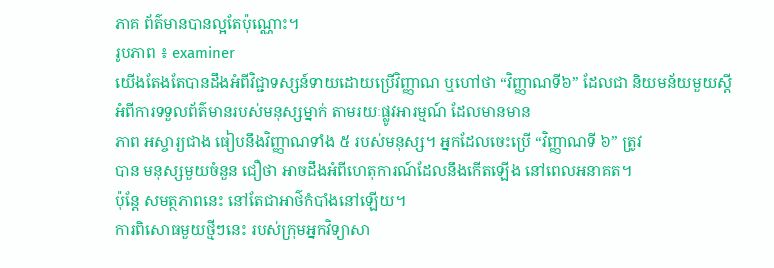ភាគ ព័ត៌មានបានល្អតែប៉ុណ្ណោះ។
រូបភាព ៖ examiner
យើងតែងតែបានដឹងអំពីវិជ្ជាទស្សន៍ទាយដោយប្រើវិញ្ញាណ ឬហៅថា “វិញ្ញាណទី៦” ដែលជា និយមន័យមួយស្ដីអំពីការទទួលព័ត៌មានរបស់មនុស្សម្នាក់ តាមរយៈផ្លូវអារម្មណ៍ ដែលមានមាន
ភាព អស្ចារ្យជាង ធៀបនឹងវិញ្ញាណទាំង ៥ របស់មនុស្ស។ អ្នកដែលចេះប្រើ “វិញ្ញាណទី ៦” ត្រូវ
បាន មនុស្សមួយចំនួន ជឿថា អាចដឹងអំពីហេតុការណ៍ដែលនឹងកើតឡើង នៅពេលអនាគត។
ប៉ុន្ដែ សមត្ថភាពនេះ នៅតែជាអាថ៌កំបាំងនៅឡើយ។
ការពិសោធមួយថ្មីៗនេះ របស់ក្រុមអ្នកវិទ្យាសា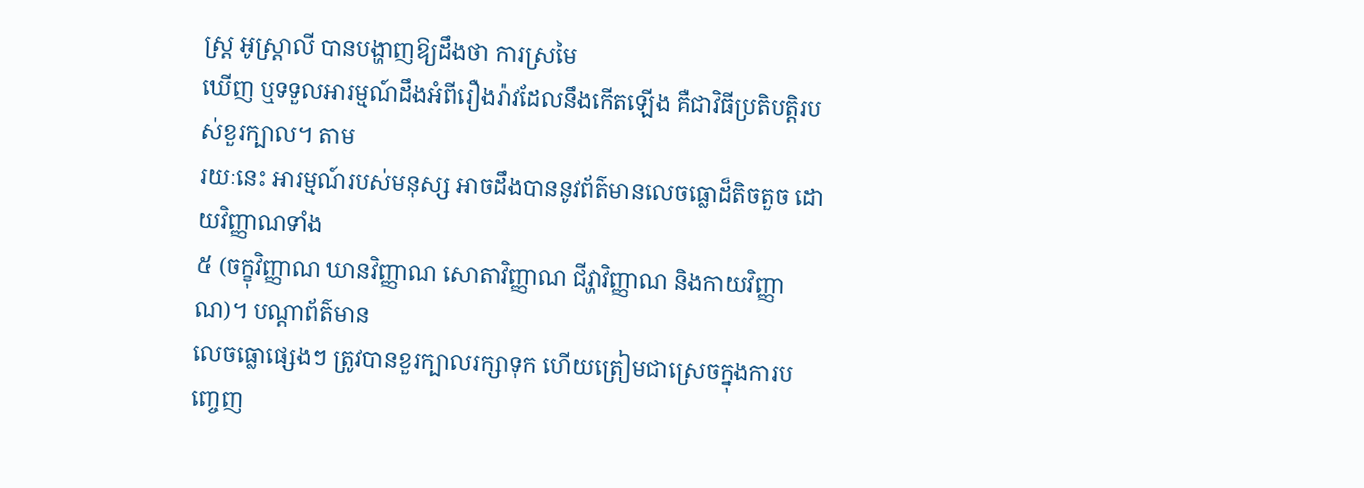ស្ដ្រ អូស្ដ្រាលី បានបង្ហាញឱ្យដឹងថា ការស្រមៃ
ឃើញ ឬទទួលអារម្មណ៍ដឹងអំពីរឿងរ៉ាវដែលនឹងកើតឡើង គឺជាវិធីប្រតិបត្តិរបស់ខួរក្បាល។ តាម
រយៈនេះ អារម្មណ៍របស់មនុស្ស អាចដឹងបាននូវព័ត៌មានលេចធ្លោដ៏តិចតួច ដោយវិញ្ញាណទាំង
៥ (ចក្ខុវិញ្ញាណ ឃានវិញ្ញាណ សោតាវិញ្ញាណ ជីវ្ហាវិញ្ញាណ និងកាយវិញ្ញាណ)។ បណ្ដាព័ត៌មាន
លេចធ្លោផ្សេងៗ ត្រូវបានខួរក្បាលរក្សាទុក ហើយត្រៀមជាស្រេចក្នុងការបញ្ចេញ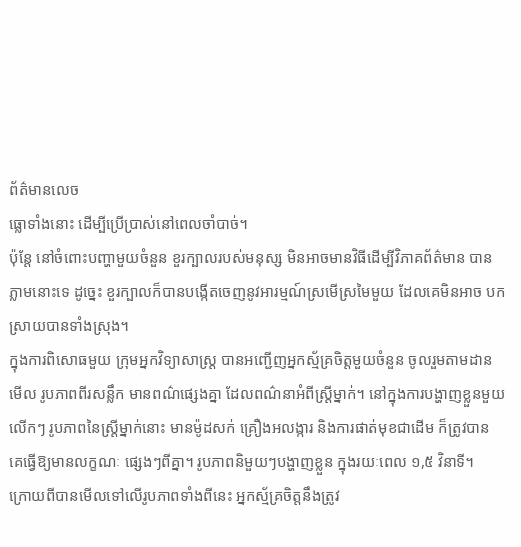ព័ត៌មានលេច
ធ្លោទាំងនោះ ដើម្បីប្រើប្រាស់នៅពេលចាំបាច់។
ប៉ុន្ដែ នៅចំពោះបញ្ហាមួយចំនួន ខួរក្បាលរបស់មនុស្ស មិនអាចមានវិធីដើម្បីវិភាគព័ត៌មាន បាន
ភ្លាមនោះទេ ដូច្នេះ ខួរក្បាលក៏បានបង្កើតចេញនូវអារម្មណ៍ស្រមើស្រមៃមួយ ដែលគេមិនអាច បកស្រាយបានទាំងស្រុង។
ក្នុងការពិសោធមួយ ក្រុមអ្នកវិទ្យាសាស្ដ្រ បានអញ្ជើញអ្នកស្ម័គ្រចិត្តមួយចំនួន ចូលរួមតាមដាន
មើល រូបភាពពីរសន្លឹក មានពណ៌ផ្សេងគ្នា ដែលពណ៌នាអំពីស្ដ្រីម្នាក់។ នៅក្នុងការបង្ហាញខ្លួនមួយ
លើកៗ រូបភាពនៃស្ដ្រីម្នាក់នោះ មានម៉ូដសក់ គ្រឿងអលង្ការ និងការផាត់មុខជាដើម ក៏ត្រូវបាន
គេធ្វើឱ្យមានលក្ខណៈ ផ្សេងៗពីគ្នា។ រូបភាពនិមួយៗបង្ហាញខ្លួន ក្នុងរយៈពេល ១,៥ វិនាទី។
ក្រោយពីបានមើលទៅលើរូបភាពទាំងពីនេះ អ្នកស្ម័គ្រចិត្តនឹងត្រូវ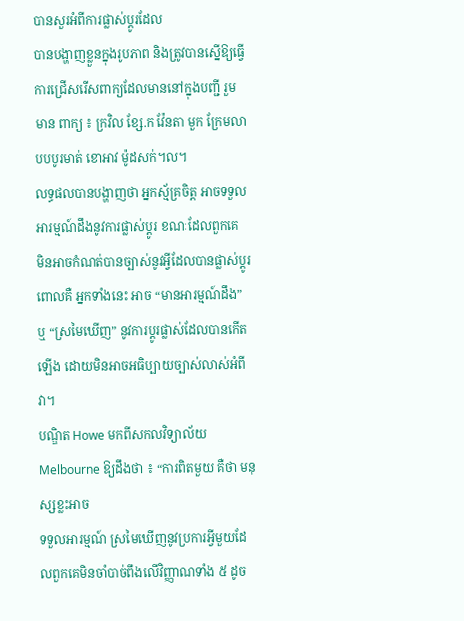បានសួរអំពីការផ្លាស់ប្ដូរដែល
បានបង្ហាញខ្លួនក្នុងរូបភាព និងត្រូវបានស្នើឱ្យធ្វើការជ្រើសរើសពាក្យដែលមាននៅក្នុងបញ្ជី រួម
មាន ពាក្យ ៖ ក្រវិល ខ្សែ.ក វ៉ែនតា មួក ក្រែមលាបបបូរមាត់ ខោអាវ ម៉ូដសក់។ល។
លទ្ធផលបានបង្ហាញថា អ្នកស្ម័គ្រចិត្ត អាចទទួលអារម្មណ៍ដឹងនូវការផ្លាស់ប្ដូរ ខណៈដែលពួកគេ
មិនអាចកំណត់បានច្បាស់នូវអ្វីដែលបានផ្លាស់ប្ដូរ ពោលគឺ អ្នកទាំងនេះ អាច “មានអារម្មណ៍ដឹង”
ឬ “ស្រមៃឃើញ” នូវការប្ដូរផ្លាស់ដែលបានកើតឡើង ដោយមិនអាចអធិប្បាយច្បាស់លាស់អំពី
វា។
បណ្ឌិត Howe មកពីសកលវិទ្យាល័យ Melbourne ឱ្យដឹងថា ៖ “ការពិតមួយ គឺថា មនុស្សខ្លះអាច
ទទួលអារម្មណ៍ ស្រមៃឃើញនូវប្រការអ្វីមួយដែលពួកគេមិនចាំបាច់ពឹងលើវិញ្ញាណទាំង ៥ ដូច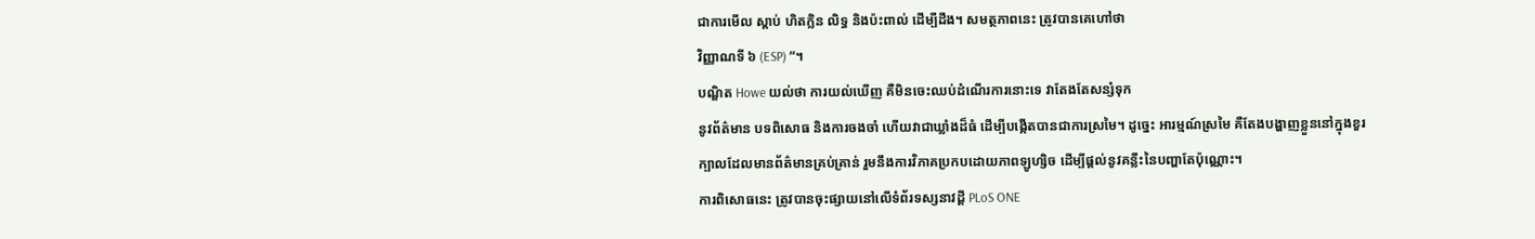ជាការមើល ស្ដាប់ ហិតក្លិន លិទ្ធ និងប៉ះពាល់ ដើម្បីដឹង។ សមត្ថភាពនេះ ត្រូវបានគេហៅថា
វិញ្ញាណទី ៦ (ESP) ”។
បណ្ឌិត Howe យល់ថា ការយល់ឃើញ គឺមិនចេះឈប់ដំណើរការនោះទេ វាតែងតែសន្សំទុក
នូវព័ត៌មាន បទពិសោធ និងការចងចាំ ហើយវាជាឃ្លាំងដ៏ធំ ដើម្បីបង្កើតបានជាការស្រមៃ។ ដូច្នេះ អារម្មណ៍ស្រមៃ គឺតែងបង្ហាញខ្លួននៅក្នុងខួរក្បាលដែលមានព័ត៌មានគ្រប់គ្រាន់ រួមនឹងការវិភាគប្រកបដោយភាពឡូហ្សិច ដើម្បីផ្ដល់នូវគន្លឹះនៃបញ្ហាតែប៉ុណ្ណោះ។
ការពិសោធនេះ ត្រូវបានចុះផ្សាយនៅលើទំព័រទស្សនាវដ្ដី PLoS ONE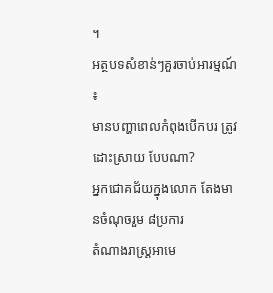។
អត្ថបទសំខាន់ៗគួរចាប់អារម្មណ៍ ៖
មានបញ្ហាពេលកំពុងបើកបរ ត្រូវដោះស្រាយ បែបណា?
អ្នកជោគជ័យក្នុងលោក តែងមានចំណុចរួម ៨ប្រការ
តំណាងរាស្ដ្រអាមេ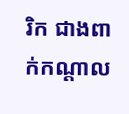រិក ជាងពាក់កណ្ដាល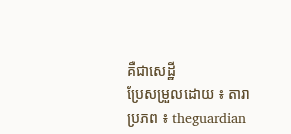គឺជាសេដ្ឋី
ប្រែសម្រួលដោយ ៖ តារា
ប្រភព ៖ theguardian